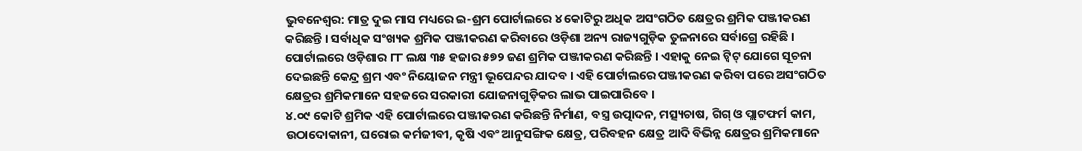ଭୁବନେଶ୍ବର: ମାତ୍ର ଦୁଇ ମାସ ମଧ୍ୟରେ ଇ-ଶ୍ରମ ପୋର୍ଟାଲରେ ୪ କୋଟିରୁ ଅଧିକ ଅସଂଗଠିତ କ୍ଷେତ୍ରର ଶ୍ରମିକ ପଞ୍ଜୀକରଣ କରିଛନ୍ତି । ସର୍ବାଧିକ ସଂଖ୍ୟକ ଶ୍ରମିକ ପଞ୍ଜୀକରଣ କରିବାରେ ଓଡ଼ିଶା ଅନ୍ୟ ରାଜ୍ୟଗୁଡ଼ିକ ତୁଳନାରେ ସର୍ବାଗ୍ରେ ରହିଛି । ପୋର୍ଟାଲରେ ଓଡ଼ିଶାର ୮୮ ଲକ୍ଷ ୩୫ ହଜାର ୫୭୨ ଜଣ ଶ୍ରମିକ ପଞ୍ଜୀକରଣ କରିଛନ୍ତି । ଏହାକୁ ନେଇ ଟ୍ବିଟ୍ ଯୋଗେ ସୂଚନା ଦେଇଛନ୍ତି କେନ୍ଦ୍ର ଶ୍ରମ ଏବଂ ନିୟୋଜନ ମନ୍ତ୍ରୀ ଭୂପେନ୍ଦର ଯାଦବ । ଏହି ପୋର୍ଟାଲରେ ପଞ୍ଜୀକରଣ କରିବା ପରେ ଅସଂଗଠିତ କ୍ଷେତ୍ରର ଶ୍ରମିକମାନେ ସହଜରେ ସରକାରୀ ଯୋଜନାଗୁଡ଼ିକର ଲାଭ ପାଇପାରିବେ ।
୪.୦୯ କୋଟି ଶ୍ରମିକ ଏହି ପୋର୍ଟାଲରେ ପଞ୍ଜୀକରଣ କରିଛନ୍ତି ନିର୍ମାଣ, ବସ୍ତ୍ର ଉତ୍ପାଦନ, ମତ୍ସ୍ୟଚାଷ, ଗିଗ୍ ଓ ପ୍ଲାଟଫର୍ମ କାମ, ଉଠାଦୋକାନୀ, ଘରୋଇ କର୍ମଜୀବୀ, କୃଷି ଏବଂ ଆନୁସଙ୍ଗିକ କ୍ଷେତ୍ର, ପରିବହନ କ୍ଷେତ୍ର ଆଦି ବିଭିନ୍ନ କ୍ଷେତ୍ରର ଶ୍ରମିକମାନେ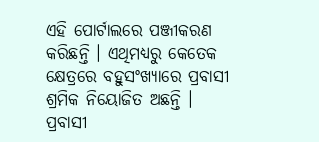ଏହି ପୋର୍ଟାଲରେ ପଞ୍ଜୀକରଣ କରିଛନ୍ତି । ଏଥିମଧ୍ୟରୁ କେତେକ କ୍ଷେତ୍ରରେ ବହୁସଂଖ୍ୟାରେ ପ୍ରବାସୀ ଶ୍ରମିକ ନିୟୋଜିତ ଅଛନ୍ତି । ପ୍ରବାସୀ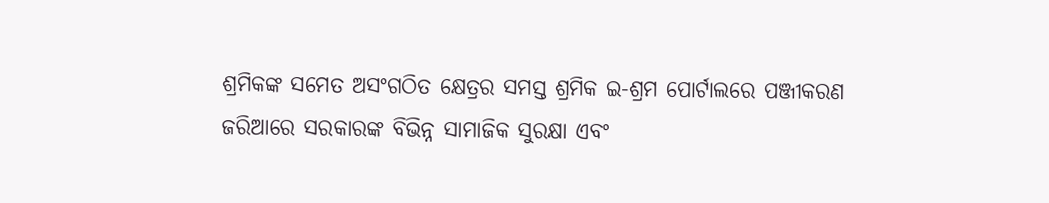ଶ୍ରମିକଙ୍କ ସମେତ ଅସଂଗଠିତ କ୍ଷେତ୍ରର ସମସ୍ତ ଶ୍ରମିକ ଇ-ଶ୍ରମ ପୋର୍ଟାଲରେ ପଞ୍ଜୀକରଣ ଜରିଆରେ ସରକାରଙ୍କ ବିଭିନ୍ନ ସାମାଜିକ ସୁରକ୍ଷା ଏବଂ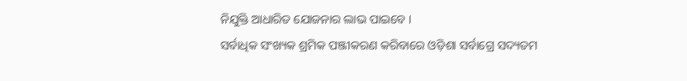ନିଯୁକ୍ତି ଆଧାରିତ ଯୋଜନାର ଲାଭ ପାଇବେ ।
ସର୍ବାଧିକ ସଂଖ୍ୟକ ଶ୍ରମିକ ପଞ୍ଜୀକରଣ କରିବାରେ ଓଡ଼ିଶା ସର୍ବାଗ୍ରେ ସଦ୍ୟତମ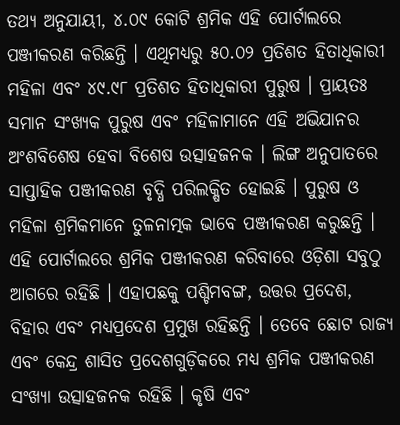ତଥ୍ୟ ଅନୁଯାୟୀ, ୪.୦୯ କୋଟି ଶ୍ରମିକ ଏହି ପୋର୍ଟାଲରେ ପଞ୍ଜୀକରଣ କରିଛନ୍ତି । ଏଥିମଧ୍ୟରୁ ୫୦.୦୨ ପ୍ରତିଶତ ହିତାଧିକାରୀ ମହିଳା ଏବଂ ୪୯.୯୮ ପ୍ରତିଶତ ହିତାଧିକାରୀ ପୁରୁଷ । ପ୍ରାୟତଃ ସମାନ ସଂଖ୍ୟକ ପୁରୁଷ ଏବଂ ମହିଳାମାନେ ଏହି ଅଭିଯାନର ଅଂଶବିଶେଷ ହେବା ବିଶେଷ ଉତ୍ସାହଜନକ । ଲିଙ୍ଗ ଅନୁପାତରେ ସାପ୍ତାହିକ ପଞ୍ଜୀକରଣ ବୃଦ୍ଧି ପରିଲକ୍ଷିତ ହୋଇଛି । ପୁରୁଷ ଓ ମହିଳା ଶ୍ରମିକମାନେ ତୁଳନାତ୍ମକ ଭାବେ ପଞ୍ଜୀକରଣ କରୁଛନ୍ତି । ଏହି ପୋର୍ଟାଲରେ ଶ୍ରମିକ ପଞ୍ଜୀକରଣ କରିବାରେ ଓଡ଼ିଶା ସବୁଠୁ ଆଗରେ ରହିଛି । ଏହାପଛକୁ ପଶ୍ଚିମବଙ୍ଗ, ଉତ୍ତର ପ୍ରଦେଶ, ବିହାର ଏବଂ ମଧ୍ୟପ୍ରଦେଶ ପ୍ରମୁଖ ରହିଛନ୍ତି । ତେବେ ଛୋଟ ରାଜ୍ୟ ଏବଂ କେନ୍ଦ୍ର ଶାସିତ ପ୍ରଦେଶଗୁଡ଼ିକରେ ମଧ୍ୟ ଶ୍ରମିକ ପଞ୍ଜୀକରଣ ସଂଖ୍ୟା ଉତ୍ସାହଜନକ ରହିଛି । କୃଷି ଏବଂ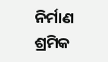ନିର୍ମାଣ ଶ୍ରମିକ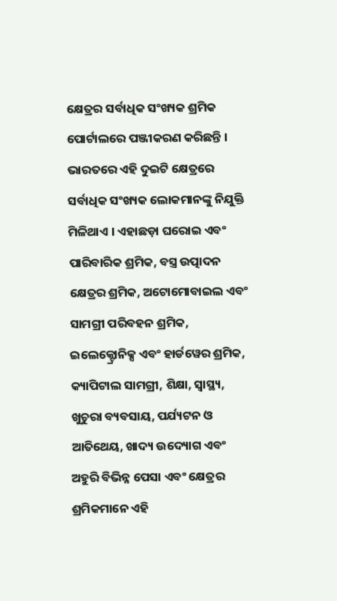କ୍ଷେତ୍ରର ସର୍ବାଧିକ ସଂଖ୍ୟକ ଶ୍ରମିକ ପୋର୍ଟାଲରେ ପଞ୍ଜୀକରଣ କରିଛନ୍ତି । ଭାରତରେ ଏହି ଦୁଇଟି କ୍ଷେତ୍ରରେ ସର୍ବାଧିକ ସଂଖ୍ୟକ ଲୋକମାନଙ୍କୁ ନିଯୁକ୍ତି ମିଳିଥାଏ । ଏହାଛଡ଼ା ଘରୋଇ ଏବଂ ପାରିବାରିକ ଶ୍ରମିକ, ବସ୍ତ୍ର ଉତ୍ପାଦନ କ୍ଷେତ୍ରର ଶ୍ରମିକ, ଅଟୋମୋବାଇଲ ଏବଂ ସାମଗ୍ରୀ ପରିବହନ ଶ୍ରମିକ, ଇଲେକ୍ଟ୍ରୋନିକ୍ସ ଏବଂ ହାର୍ଡୱେର ଶ୍ରମିକ, କ୍ୟାପିଟାଲ ସାମଗ୍ରୀ, ଶିକ୍ଷା, ସ୍ବାସ୍ଥ୍ୟ, ଖୁଚୁରା ବ୍ୟବସାୟ, ପର୍ଯ୍ୟଟନ ଓ ଆତିଥେୟ, ଖାଦ୍ୟ ଉଦ୍ୟୋଗ ଏବଂ ଅହୁରି ବିଭିନ୍ନ ପେସା ଏବଂ କ୍ଷେତ୍ରର ଶ୍ରମିକମାନେ ଏହି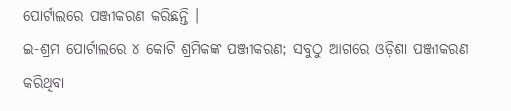ପୋର୍ଟାଲରେ ପଞ୍ଜୀକରଣ କରିଛନ୍ତି ।
ଇ-ଶ୍ରମ ପୋର୍ଟାଲରେ ୪ କୋଟି ଶ୍ରମିକଙ୍କ ପଞ୍ଜୀକରଣ; ସବୁଠୁ ଆଗରେ ଓଡ଼ିଶା ପଞ୍ଜୀକରଣ କରିଥିବା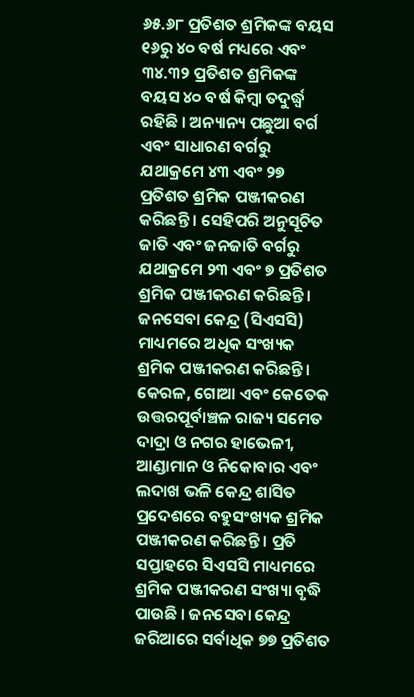୬୫.୬୮ ପ୍ରତିଶତ ଶ୍ରମିକଙ୍କ ବୟସ ୧୬ରୁ ୪୦ ବର୍ଷ ମଧ୍ୟରେ ଏବଂ ୩୪.୩୨ ପ୍ରତିଶତ ଶ୍ରମିକଙ୍କ ବୟସ ୪୦ ବର୍ଷ କିମ୍ବା ତଦୁର୍ଦ୍ଧ୍ବ ରହିଛି । ଅନ୍ୟାନ୍ୟ ପଛୁଆ ବର୍ଗ ଏବଂ ସାଧାରଣ ବର୍ଗରୁ ଯଥାକ୍ରମେ ୪୩ ଏବଂ ୨୭ ପ୍ରତିଶତ ଶ୍ରମିକ ପଞ୍ଜୀକରଣ କରିଛନ୍ତି । ସେହିପରି ଅନୁସୂଚିତ ଜାତି ଏବଂ ଜନଜାତି ବର୍ଗରୁ ଯଥାକ୍ରମେ ୨୩ ଏବଂ ୭ ପ୍ରତିଶତ ଶ୍ରମିକ ପଞ୍ଜୀକରଣ କରିଛନ୍ତି । ଜନସେବା କେନ୍ଦ୍ର (ସିଏସସି) ମାଧ୍ୟମରେ ଅଧିକ ସଂଖ୍ୟକ ଶ୍ରମିକ ପଞ୍ଜୀକରଣ କରିଛନ୍ତି । କେରଳ, ଗୋଆ ଏବଂ କେତେକ ଉତ୍ତରପୂର୍ବାଞ୍ଚଳ ରାଜ୍ୟ ସମେତ ଦାଦ୍ରା ଓ ନଗର ହାଭେଳୀ, ଆଣ୍ଡାମାନ ଓ ନିକୋବାର ଏବଂ ଲଦାଖ ଭଳି କେନ୍ଦ୍ର ଶାସିତ ପ୍ରଦେଶରେ ବହୁସଂଖ୍ୟକ ଶ୍ରମିକ ପଞ୍ଜୀକରଣ କରିଛନ୍ତି । ପ୍ରତି ସପ୍ତାହରେ ସିଏସସି ମାଧ୍ୟମରେ ଶ୍ରମିକ ପଞ୍ଜୀକରଣ ସଂଖ୍ୟା ବୃଦ୍ଧି ପାଉଛି । ଜନସେବା କେନ୍ଦ୍ର ଜରିଆରେ ସର୍ବାଧିକ ୭୭ ପ୍ରତିଶତ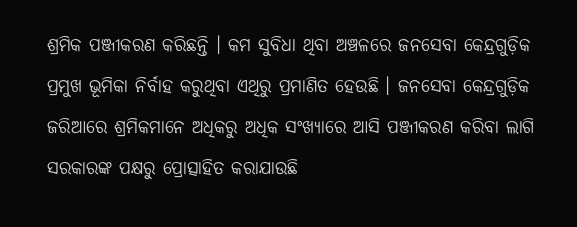ଶ୍ରମିକ ପଞ୍ଜୀକରଣ କରିଛନ୍ତି । କମ ସୁବିଧା ଥିବା ଅଞ୍ଚଳରେ ଜନସେବା କେନ୍ଦ୍ରଗୁଡ଼ିକ ପ୍ରମୁଖ ଭୂମିକା ନିର୍ବାହ କରୁଥିବା ଏଥିରୁ ପ୍ରମାଣିତ ହେଉଛି । ଜନସେବା କେନ୍ଦ୍ରଗୁଡ଼ିକ ଜରିଆରେ ଶ୍ରମିକମାନେ ଅଧିକରୁ ଅଧିକ ସଂଖ୍ୟାରେ ଆସି ପଞ୍ଜୀକରଣ କରିବା ଲାଗି ସରକାରଙ୍କ ପକ୍ଷରୁ ପ୍ରୋତ୍ସାହିତ କରାଯାଉଛି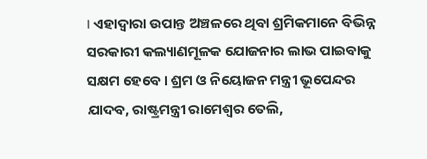। ଏହାଦ୍ବାରା ଉପାନ୍ତ ଅଞ୍ଚଳରେ ଥିବା ଶ୍ରମିକମାନେ ବିଭିନ୍ନ ସରକାରୀ କଲ୍ୟାଣମୂଳକ ଯୋଜନାର ଲାଭ ପାଇବାକୁ ସକ୍ଷମ ହେବେ । ଶ୍ରମ ଓ ନିୟୋଜନ ମନ୍ତ୍ରୀ ଭୂପେନ୍ଦର ଯାଦବ, ରାଷ୍ଟ୍ରମନ୍ତ୍ରୀ ରାମେଶ୍ବର ତେଲି,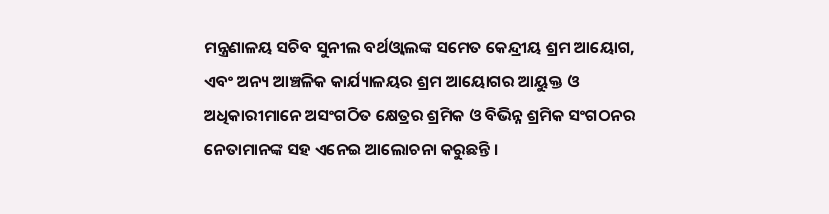ମନ୍ତ୍ରଣାଳୟ ସଚିବ ସୁନୀଲ ବର୍ଥଓ୍ବାଲଙ୍କ ସମେତ କେନ୍ଦ୍ରୀୟ ଶ୍ରମ ଆୟୋଗ, ଏବଂ ଅନ୍ୟ ଆଞ୍ଚଳିକ କାର୍ଯ୍ୟାଳୟର ଶ୍ରମ ଆୟୋଗର ଆୟୁକ୍ତ ଓ ଅଧିକାରୀମାନେ ଅସଂଗଠିତ କ୍ଷେତ୍ରର ଶ୍ରମିକ ଓ ବିଭିନ୍ନ ଶ୍ରମିକ ସଂଗଠନର ନେତାମାନଙ୍କ ସହ ଏନେଇ ଆଲୋଚନା କରୁଛନ୍ତି ।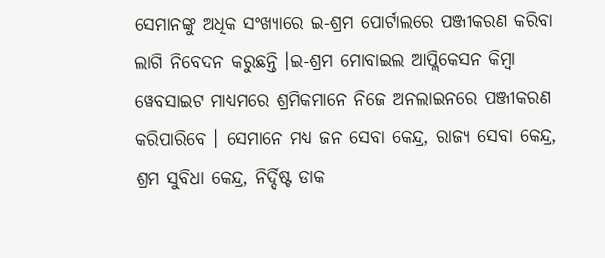ସେମାନଙ୍କୁ ଅଧିକ ସଂଖ୍ୟାରେ ଇ-ଶ୍ରମ ପୋର୍ଟାଲରେ ପଞ୍ଜୀକରଣ କରିବା ଲାଗି ନିବେଦନ କରୁଛନ୍ତି ।ଇ-ଶ୍ରମ ମୋବାଇଲ ଆପ୍ଲିକେସନ କିମ୍ବା ୱେବସାଇଟ ମାଧ୍ୟମରେ ଶ୍ରମିକମାନେ ନିଜେ ଅନଲାଇନରେ ପଞ୍ଜୀକରଣ କରିପାରିବେ । ସେମାନେ ମଧ୍ୟ ଜନ ସେବା କେନ୍ଦ୍ର, ରାଜ୍ୟ ସେବା କେନ୍ଦ୍ର, ଶ୍ରମ ସୁବିଧା କେନ୍ଦ୍ର, ନିର୍ଦ୍ଦିଷ୍ଟ ଡାକ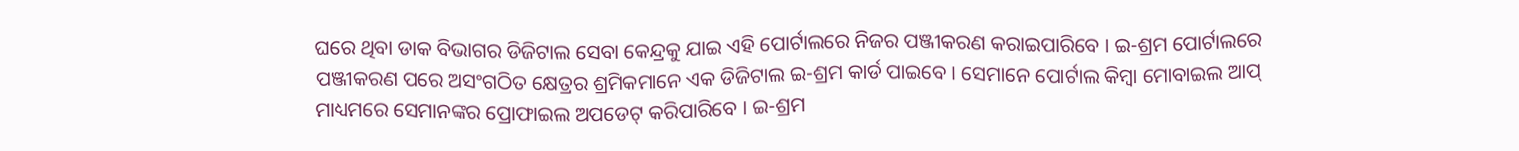ଘରେ ଥିବା ଡାକ ବିଭାଗର ଡିଜିଟାଲ ସେବା କେନ୍ଦ୍ରକୁ ଯାଇ ଏହି ପୋର୍ଟାଲରେ ନିଜର ପଞ୍ଜୀକରଣ କରାଇପାରିବେ । ଇ-ଶ୍ରମ ପୋର୍ଟାଲରେ ପଞ୍ଜୀକରଣ ପରେ ଅସଂଗଠିତ କ୍ଷେତ୍ରର ଶ୍ରମିକମାନେ ଏକ ଡିଜିଟାଲ ଇ-ଶ୍ରମ କାର୍ଡ ପାଇବେ । ସେମାନେ ପୋର୍ଟାଲ କିମ୍ବା ମୋବାଇଲ ଆପ୍ ମାଧ୍ୟମରେ ସେମାନଙ୍କର ପ୍ରୋଫାଇଲ ଅପଡେଟ୍ କରିପାରିବେ । ଇ-ଶ୍ରମ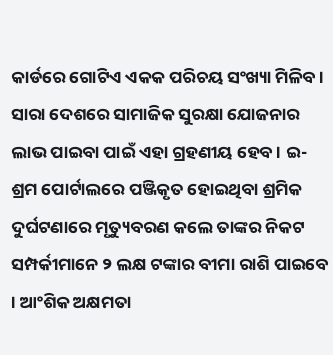କାର୍ଡରେ ଗୋଟିଏ ଏକକ ପରିଚୟ ସଂଖ୍ୟା ମିଳିବ । ସାରା ଦେଶରେ ସାମାଜିକ ସୁରକ୍ଷା ଯୋଜନାର ଲାଭ ପାଇବା ପାଇଁ ଏହା ଗ୍ରହଣୀୟ ହେବ । ଇ-ଶ୍ରମ ପୋର୍ଟାଲରେ ପଞ୍ଜିକୃତ ହୋଇଥିବା ଶ୍ରମିକ ଦୁର୍ଘଟଣାରେ ମୃତ୍ୟୁବରଣ କଲେ ତାଙ୍କର ନିକଟ ସମ୍ପର୍କୀମାନେ ୨ ଲକ୍ଷ ଟଙ୍କାର ବୀମା ରାଶି ପାଇବେ । ଆଂଶିକ ଅକ୍ଷମତା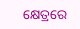କ୍ଷେତ୍ରରେ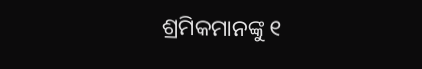ଶ୍ରମିକମାନଙ୍କୁ ୧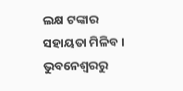ଲକ୍ଷ ଟଙ୍କାର ସହାୟତା ମିଳିବ ।
ଭୁବନେଶ୍ବରରୁ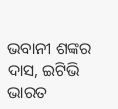ଭବାନୀ ଶଙ୍କର ଦାସ, ଇଟିଭି ଭାରତ